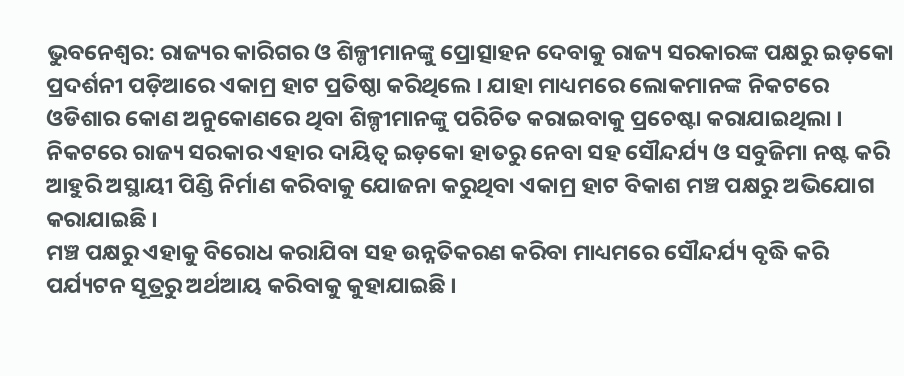ଭୁବନେଶ୍ବର: ରାଜ୍ୟର କାରିଗର ଓ ଶିଳ୍ପୀମାନଙ୍କୁ ପ୍ରୋତ୍ସାହନ ଦେବାକୁ ରାଜ୍ୟ ସରକାରଙ୍କ ପକ୍ଷରୁ ଇଡ଼କୋ ପ୍ରଦର୍ଶନୀ ପଡ଼ିଆରେ ଏକାମ୍ର ହାଟ ପ୍ରତିଷ୍ଠା କରିଥିଲେ । ଯାହା ମାଧ୍ୟମରେ ଲୋକମାନଙ୍କ ନିକଟରେ ଓଡିଶାର କୋଣ ଅନୁକୋଣରେ ଥିବା ଶିଳ୍ପୀମାନଙ୍କୁ ପରିଚିତ କରାଇବାକୁ ପ୍ରଚେଷ୍ଟା କରାଯାଇଥିଲା । ନିକଟରେ ରାଜ୍ୟ ସରକାର ଏହାର ଦାୟିତ୍ବ ଇଡ଼କୋ ହାତରୁ ନେବା ସହ ସୌନ୍ଦର୍ଯ୍ୟ ଓ ସବୁଜିମା ନଷ୍ଟ କରି ଆହୁରି ଅସ୍ଥାୟୀ ପିଣ୍ଡି ନିର୍ମାଣ କରିବାକୁ ଯୋଜନା କରୁଥିବା ଏକାମ୍ର ହାଟ ବିକାଶ ମଞ୍ଚ ପକ୍ଷରୁ ଅଭିଯୋଗ କରାଯାଇଛି ।
ମଞ୍ଚ ପକ୍ଷରୁ ଏହାକୁ ବିରୋଧ କରାଯିବା ସହ ଉନ୍ନତିକରଣ କରିବା ମାଧ୍ୟମରେ ସୌନ୍ଦର୍ଯ୍ୟ ବୃଦ୍ଧି କରି ପର୍ଯ୍ୟଟନ ସୂତ୍ରରୁ ଅର୍ଥଆୟ କରିବାକୁ କୁହାଯାଇଛି ।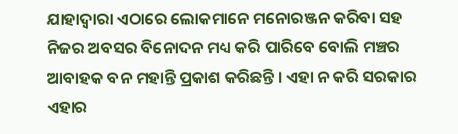ଯାହାଦ୍ବାରା ଏଠାରେ ଲୋକମାନେ ମନୋରଞ୍ଜନ କରିବା ସହ ନିଜର ଅବସର ବିନୋଦନ ମଧ୍ୟ କରି ପାରିବେ ବୋଲି ମଞ୍ଚର ଆବାହକ ବନ ମହାନ୍ତି ପ୍ରକାଶ କରିଛନ୍ତି । ଏହା ନ କରି ସରକାର ଏହାର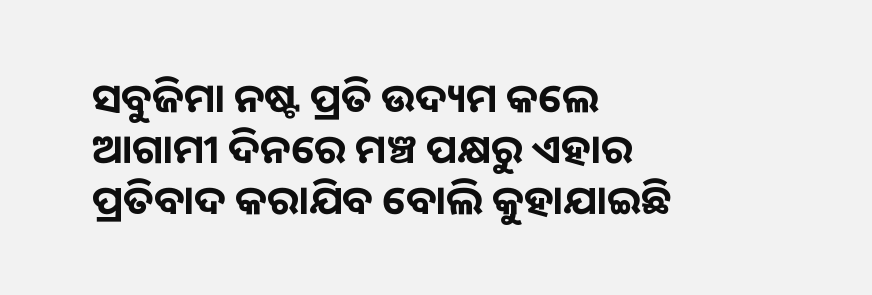ସବୁଜିମା ନଷ୍ଟ ପ୍ରତି ଉଦ୍ୟମ କଲେ ଆଗାମୀ ଦିନରେ ମଞ୍ଚ ପକ୍ଷରୁ ଏହାର ପ୍ରତିବାଦ କରାଯିବ ବୋଲି କୁହାଯାଇଛି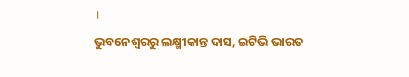।
ଭୁବନେଶ୍ବରରୁ ଲକ୍ଷ୍ମୀକାନ୍ତ ଦାସ, ଇଟିଭି ଭାରତ